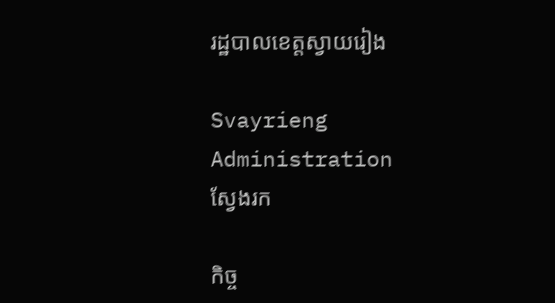រដ្ឋបាលខេត្តស្វាយរៀង

Svayrieng Administration
ស្វែងរក

កិច្ច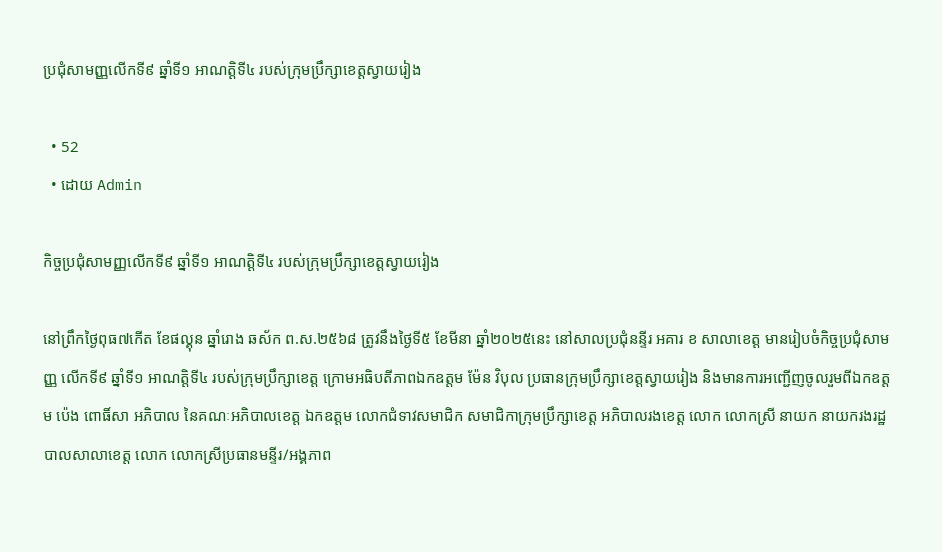ប្រជុំសាមញ្ញលើកទី៩ ឆ្នាំទី១ អាណត្តិទី៤ របស់ក្រុមប្រឹក្សាខេត្តស្វាយរៀង

  • 52
  • ដោយ Admin

កិច្ចប្រជុំសាមញ្ញលើកទី៩ ឆ្នាំទី១ អាណត្តិទី៤ របស់ក្រុមប្រឹក្សាខេត្តស្វាយរៀង

នៅព្រឹកថ្ងៃពុធ៧កើត ខែផល្គុន ឆ្នាំរោង ឆស័ក ព.ស.២៥៦៨ ត្រូវនឹងថ្ងៃទី៥ ខែមីនា ឆ្នាំ២០២៥នេះ នៅសាលប្រជុំនន្ទីរ អគារ ខ សាលាខេត្ត មានរៀបចំកិច្ចប្រជុំសាមញ្ញ លើកទី៩ ឆ្នាំទី១ អាណត្តិទី៤ របស់ក្រុមប្រឹក្សាខេត្ត ក្រោមអធិបតីភាពឯកឧត្តម ម៉ែន វិបុល ប្រធានក្រុមប្រឹក្សាខេត្តស្វាយរៀង និងមានការអញ្ជើញចូលរួមពីឯកឧត្តម ប៉េង ពោធិ៍សា អភិបាល នៃគណៈអភិបាលខេត្ត ឯកឧត្ដម លោកជំទាវសមាជិក សមាជិកាក្រុមប្រឹក្សាខេត្ត អភិបាលរងខេត្ត លោក លោកស្រី នាយក នាយករងរដ្ឋបាលសាលាខេត្ត លោក លោកស្រីប្រធានមន្ទីរ/អង្គភាព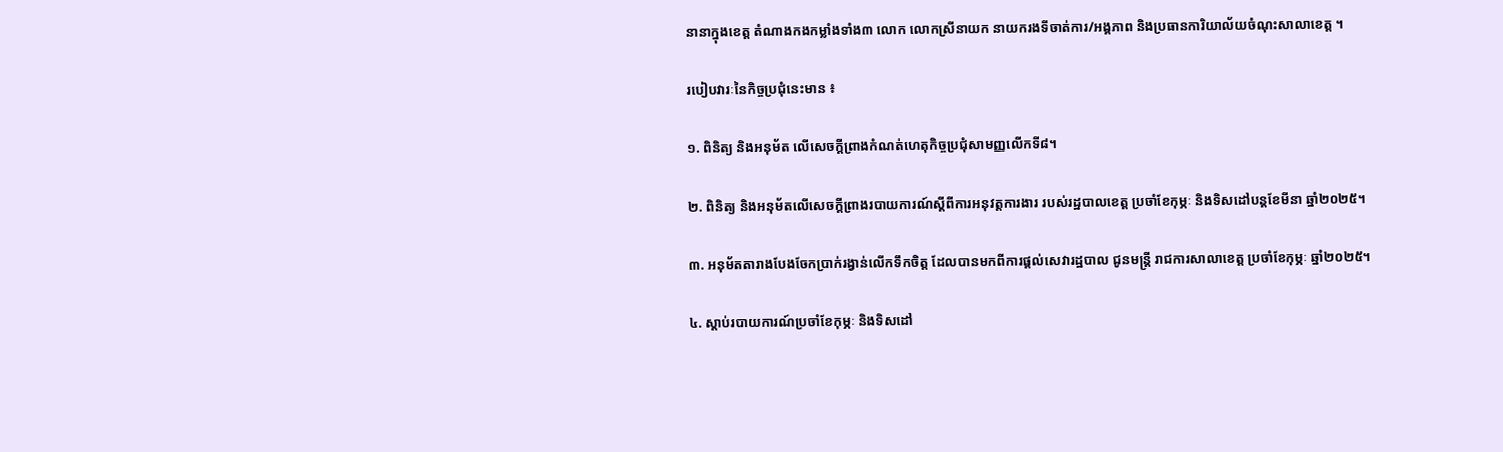នានាក្នុងខេត្ត តំណាងកងកម្លាំងទាំង៣ លោក លោកស្រីនាយក នាយករងទីចាត់ការ/អង្គភាព និងប្រធានការិយាល័យចំណុះសាលាខេត្ត ។

របៀបវារៈនៃកិច្ចប្រជុំនេះមាន ៖

១. ពិនិត្យ និងអនុម័ត លើសេចក្តីព្រាងកំណត់ហេតុកិច្ចប្រជុំសាមញ្ញលើកទី៨។

២. ពិនិត្យ និងអនុម័តលើសេចក្តីព្រាងរបាយការណ៍ស្តីពីការអនុវត្តការងារ របស់រដ្ឋបាលខេត្ត ប្រចាំខែកុម្ភៈ និងទិសដៅបន្តខែមីនា ឆ្នាំ២០២៥។

៣. អនុម័តតារាងបែងចែកប្រាក់រង្វាន់លើកទឹកចិត្ត ដែលបានមកពីការផ្តល់សេវារដ្ឋបាល ជូនមន្ត្រី រាជការសាលាខេត្ត ប្រចាំខែកុម្ភៈ ឆ្នាំ២០២៥។

៤. ស្តាប់របាយការណ៍ប្រចាំខែកុម្ភៈ និងទិសដៅ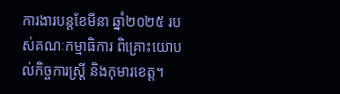ការងារបន្តខែមីនា ឆ្នាំ២០២៥ របស់គណៈកម្មាធិការ ពិគ្រោះយោបល់កិច្ចការស្ត្រី និងកុមារខេត្ត។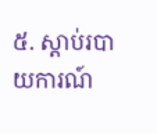៥. ស្តាប់របាយការណ៍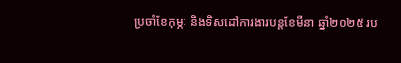ប្រចាំខែកុម្ភៈ និងទិសដៅការងារបន្តខែមីនា ឆ្នាំ២០២៥ រប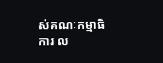ស់គណៈកម្មាធិការ ល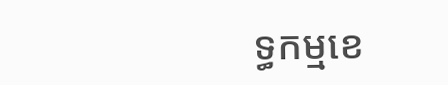ទ្ធកម្មខេ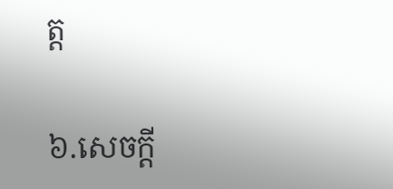ត្ត

៦.សេចក្តី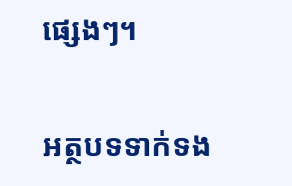ផ្សេងៗ។

អត្ថបទទាក់ទង